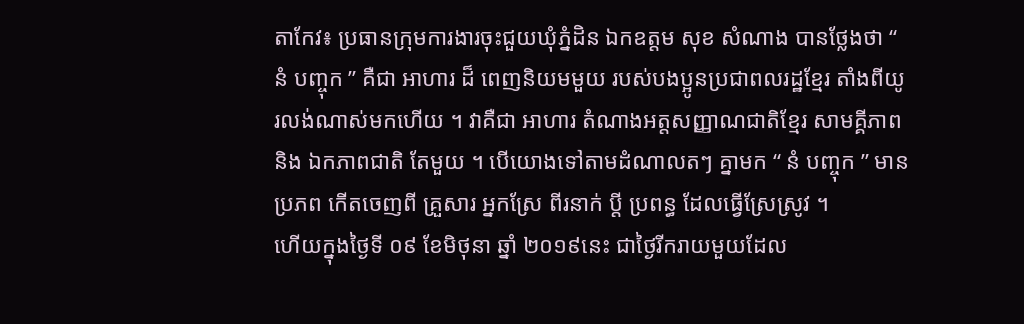តាកែវ៖ ប្រធានក្រុមការងារចុះជួយឃុំភ្នំដិន ឯកឧត្តម សុខ សំណាង បានថ្លែងថា “ នំ បញ្ចុក ” គឺជា អាហារ ដ៏ ពេញនិយមមួយ របស់បងប្អូនប្រជាពលរដ្ឋខ្មែរ តាំងពីយូរលង់ណាស់មកហើយ ។ វាគឺជា អាហារ តំណាងអត្តសញ្ញាណជាតិខ្មែរ សាមគ្គីភាព និង ឯកភាពជាតិ តែមួយ ។ បើយោងទៅតាមដំណាលតៗ គ្នាមក “ នំ បញ្ចុក ” មានប្រភព កើតចេញពី គ្រួសារ អ្នកស្រែ ពីរនាក់ ប្តី ប្រពន្ធ ដែលធ្វើស្រែស្រូវ ។
ហើយក្នុងថ្ងៃទី ០៩ ខែមិថុនា ឆ្នាំ ២០១៩នេះ ជាថ្ងៃរីករាយមួយដែល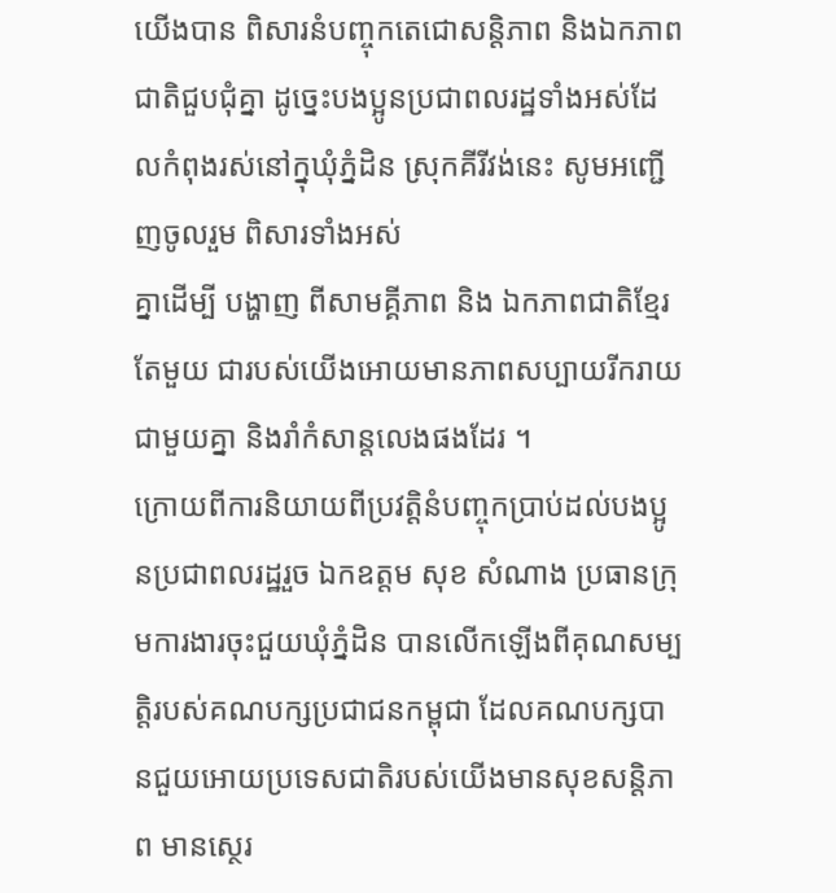យើងបាន ពិសារនំបញ្ចុកតេជោសន្តិភាព និងឯកភាពជាតិជួបជុំគ្នា ដូច្នេះបងប្អូនប្រជាពលរដ្ឋទាំងអស់ដែលកំពុងរស់នៅក្នុឃុំភ្នំដិន ស្រុកគីរីវង់នេះ សូមអញ្ជើញចូលរួម ពិសារទាំងអស់
គ្នាដើម្បី បង្ហាញ ពីសាមគ្គីភាព និង ឯកភាពជាតិខ្មែរ តែមួយ ជារបស់យើងអោយមានភាពសប្បាយរីករាយជាមួយគ្នា និងរាំកំសាន្តលេងផងដែរ ។
ក្រោយពីការនិយាយពីប្រវត្តិនំបញ្ចុកប្រាប់ដល់បងប្អូនប្រជាពលរដ្ឋរួច ឯកឧត្តម សុខ សំណាង ប្រធានក្រុមការងារចុះជួយឃុំភ្នំដិន បានលើកឡើងពីគុណសម្បត្តិរបស់គណបក្សប្រជាជនកម្ពុជា ដែលគណបក្សបានជួយអោយប្រទេសជាតិរបស់យើងមានសុខសន្តិភាព មានស្ថេរ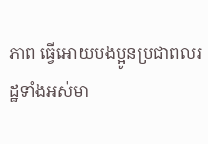ភាព ធ្វើអោយបងប្អូនប្រជាពលរដ្ឋទាំងអស់មា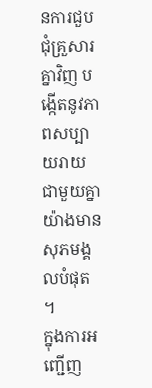នការជួបជុំគ្រួសារគ្នាវិញ បង្កើតនូវភាពសប្បាយរាយជាមួយគ្នាយ៉ាងមានសុភមង្គលបំផុត ។
ក្នុងការអញ្ជើញ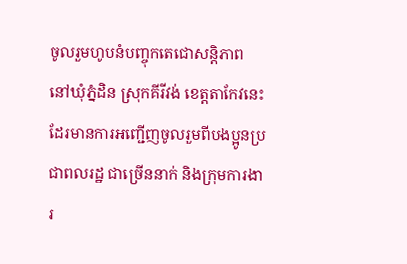ចូលរួមហូបនំបញ្ចុកតេជោសន្តិភាព នៅឃុំភ្នំដិន ស្រុកគីរីវង់ ខេត្តតាកែវនេះដែរមានការអញ្ជើញចូលរួមពីបងប្អូនប្រជាពលរដ្ឋ ជាច្រើននាក់ និងក្រុមការងារ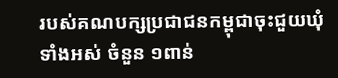របស់គណបក្សប្រជាជនកម្ពុជាចុះជួយឃុំ ទាំងអស់ ចំនួន ១ពាន់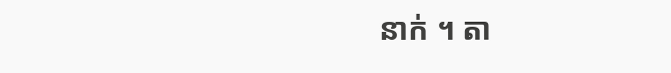នាក់ ។ តា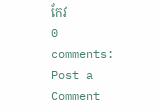កែវ
0 comments:
Post a Comment